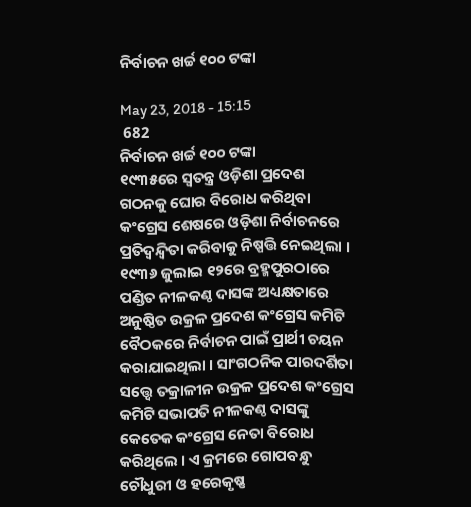ନିର୍ବାଚନ ଖର୍ଚ୍ଚ ୧୦୦ ଟଙ୍କା

May 23, 2018 - 15:15
 682
ନିର୍ବାଚନ ଖର୍ଚ୍ଚ ୧୦୦ ଟଙ୍କା
୧୯୩୫ରେ ସ୍ୱତନ୍ତ୍ର ଓଡ଼ିଶା ପ୍ରଦେଶ ଗଠନକୁ ଘୋର ବିରୋଧ କରିଥିବା କଂଗ୍ରେସ ଶେଷରେ ଓଡ଼ିଶା ନିର୍ବାଚନରେ ପ୍ରତିଦ୍ୱନ୍ଦ୍ୱିତା କରିବାକୁ ନିଷ୍ପତ୍ତି ନେଇଥିଲା । ୧୯୩୬ ଜୁଲାଇ ୧୨ରେ ବ୍ରହ୍ମପୁରଠାରେ ପଣ୍ଡିତ ନୀଳକଣ୍ଠ ଦାସଙ୍କ ଅଧ୍ୟକ୍ଷତାରେ ଅନୁଷ୍ଠିତ ଉକ୍ରଳ ପ୍ରଦେଶ କଂଗ୍ରେସ କମିଟି ବୈଠକରେ ନିର୍ବାଚନ ପାଇଁ ପ୍ରାର୍ଥୀ ଚୟନ କରାଯାଇଥିଲା । ସାଂଗଠନିକ ପାରଦର୍ଶିତା ସତ୍ତ୍ୱେ ତକ୍ରାଳୀନ ଉକ୍ରଳ ପ୍ରଦେଶ କଂଗ୍ରେସ କମିଟି ସଭାପତି ନୀଳକଣ୍ଠ ଦାସଙ୍କୁ କେତେକ କଂଗ୍ରେସ ନେତା ବିରୋଧ କରିଥିଲେ । ଏ କ୍ରମରେ ଗୋପବନ୍ଧୁ ଚୌଧୁରୀ ଓ ହରେକୃଷ୍ଣ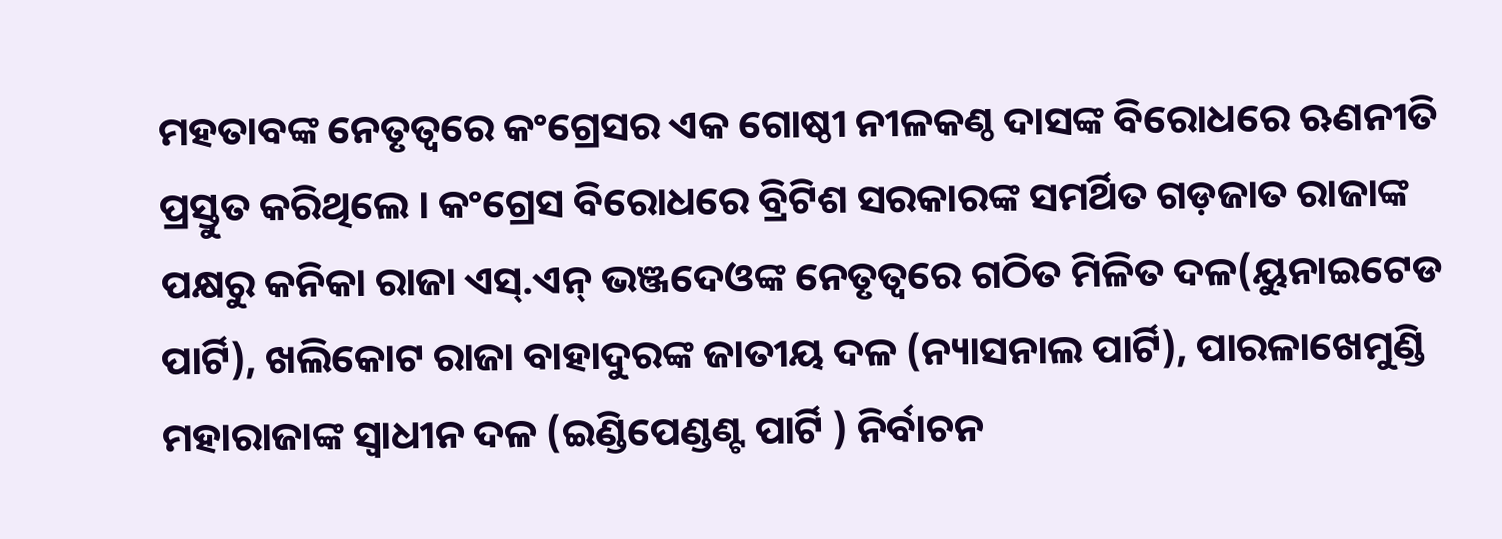ମହତାବଙ୍କ ନେତୃତ୍ୱରେ କଂଗ୍ରେସର ଏକ ଗୋଷ୍ଠୀ ନୀଳକଣ୍ଠ ଦାସଙ୍କ ବିରୋଧରେ ଋଣନୀତି ପ୍ରସ୍ତୁତ କରିଥିଲେ । କଂଗ୍ରେସ ବିରୋଧରେ ବ୍ରିଟିଶ ସରକାରଙ୍କ ସମର୍ଥିତ ଗଡ଼ଜାତ ରାଜାଙ୍କ ପକ୍ଷରୁ କନିକା ରାଜା ଏସ୍.ଏନ୍ ଭଞ୍ଜଦେଓଙ୍କ ନେତୃତ୍ୱରେ ଗଠିତ ମିଳିତ ଦଳ(ୟୁନାଇଟେଡ ପାର୍ଟି), ଖଲିକୋଟ ରାଜା ବାହାଦୁରଙ୍କ ଜାତୀୟ ଦଳ (ନ୍ୟାସନାଲ ପାର୍ଟି), ପାରଳାଖେମୁଣ୍ଡି ମହାରାଜାଙ୍କ ସ୍ୱାଧୀନ ଦଳ (ଇଣ୍ଡିପେଣ୍ଡଣ୍ଟ ପାର୍ଟି ) ନିର୍ବାଚନ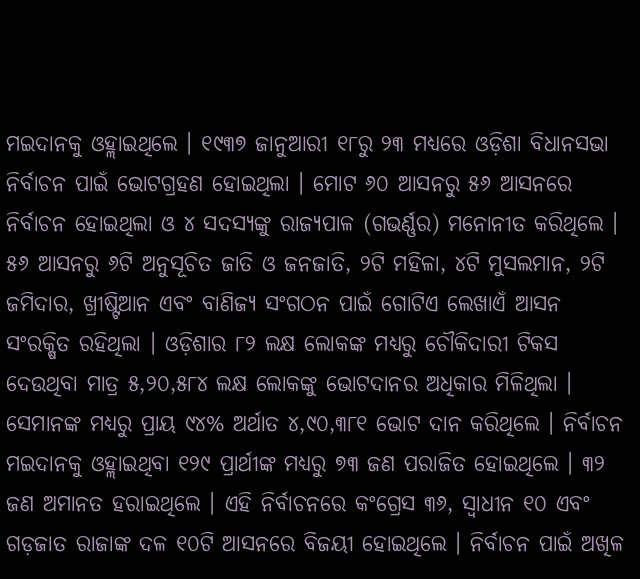ମଇଦାନକୁ ଓହ୍ଲାଇଥିଲେ । ୧୯୩୭ ଜାନୁଆରୀ ୧୮ରୁ ୨୩ ମଧ୍ୟରେ ଓଡ଼ିଶା ବିଧାନସଭା ନିର୍ବାଚନ ପାଇଁ ଭୋଟଗ୍ରହଣ ହୋଇଥିଲା । ମୋଟ ୬୦ ଆସନରୁ ୫୬ ଆସନରେ ନିର୍ବାଚନ ହୋଇଥିଲା ଓ ୪ ସଦସ୍ୟଙ୍କୁ ରାଜ୍ୟପାଳ (ଗଭର୍ଣ୍ଣର) ମନୋନୀତ କରିଥିଲେ । ୫୬ ଆସନରୁ ୬ଟି ଅନୁସୂଚିତ ଜାତି ଓ ଜନଜାତି, ୨ଟି ମହିଳା, ୪ଟି ମୁସଲମାନ, ୨ଟି ଜମିଦାର, ଖ୍ରୀଷ୍ଟିଆନ ଏବଂ ବାଣିଜ୍ୟ ସଂଗଠନ ପାଇଁ ଗୋଟିଏ ଲେଖାଏଁ ଆସନ ସଂରକ୍ଷିତ ରହିଥିଲା । ଓଡ଼ିଶାର ୮୨ ଲକ୍ଷ ଲୋକଙ୍କ ମଧ୍ୟରୁ ଚୌକିଦାରୀ ଟିକସ ଦେଉଥିବା ମାତ୍ର ୫,୨୦,୫୮୪ ଲକ୍ଷ ଲୋକଙ୍କୁ ଭୋଟଦାନର ଅଧିକାର ମିଳିଥିଲା । ସେମାନଙ୍କ ମଧ୍ୟରୁ ପ୍ରାୟ ୯୪% ଅର୍ଥାତ ୪,୯୦,୩୮୧ ଭୋଟ ଦାନ କରିଥିଲେ । ନିର୍ବାଚନ ମଇଦାନକୁ ଓହ୍ଲାଇଥିବା ୧୨୯ ପ୍ରାର୍ଥୀଙ୍କ ମଧ୍ୟରୁ ୭୩ ଜଣ ପରାଜିତ ହୋଇଥିଲେ । ୩୨ ଜଣ ଅମାନତ ହରାଇଥିଲେ । ଏହି ନିର୍ବାଚନରେ କଂଗ୍ରେସ ୩୬, ସ୍ୱାଧୀନ ୧୦ ଏବଂ ଗଡ଼ଜାତ ରାଜାଙ୍କ ଦଳ ୧୦ଟି ଆସନରେ ବିଜୟୀ ହୋଇଥିଲେ । ନିର୍ବାଚନ ପାଇଁ ଅଖିଳ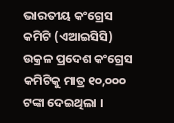ଭାରତୀୟ କଂଗ୍ରେସ କମିଟି (ଏଆଇସିସି) ଉକ୍ରଳ ପ୍ରଦେଶ କଂଗ୍ରେସ କମିଟିକୁ ମାତ୍ର ୧୦,୦୦୦ ଟଙ୍କା ଦେଇଥିଲା ।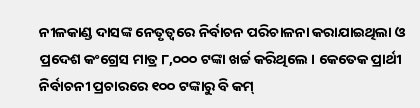ନୀଳକାଣ୍ଡ ଦାସଙ୍କ ନେତୃତ୍ୱରେ ନିର୍ବାଚନ ପରିଚାଳନା କରାଯାଇଥିଲା ଓ ପ୍ରଦେଶ କଂଗ୍ରେସ ମାତ୍ର ୮,୦୦୦ ଟଙ୍କା ଖର୍ଚ୍ଚ କରିଥିଲେ । କେତେକ ପ୍ରାର୍ଥୀ ନିର୍ବାଚନୀ ପ୍ରଚାରରେ ୧୦୦ ଟଙ୍କାରୁ ବି କମ୍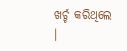ଖର୍ଚ୍ଚ କରିଥିଲେ ।